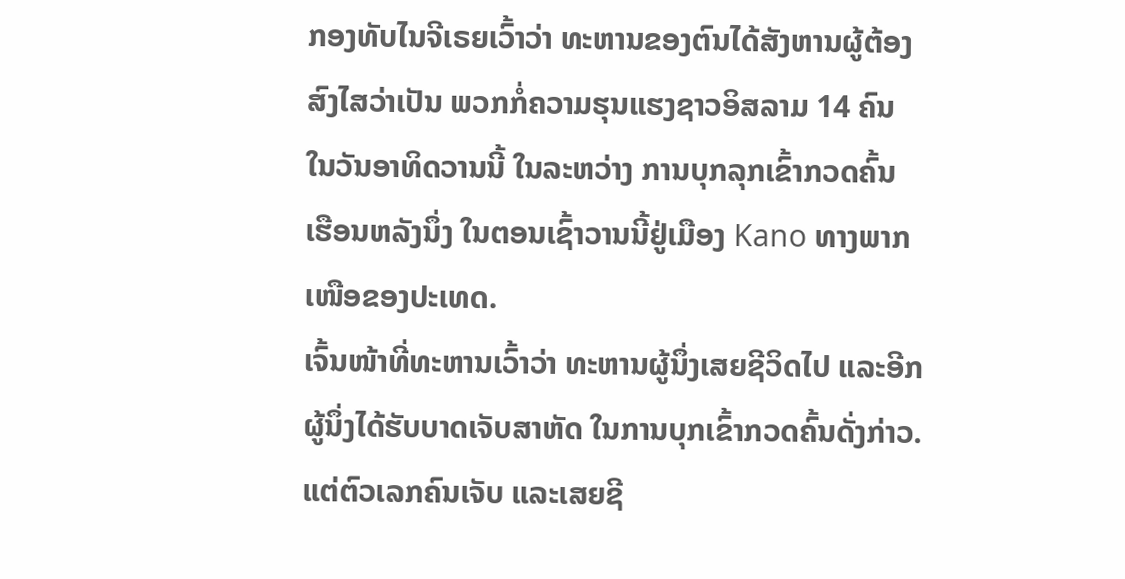ກອງທັບໄນຈີເຣຍເວົ້າວ່າ ທະຫານຂອງຕົນໄດ້ສັງຫານຜູ້ຕ້ອງ
ສົງໄສວ່າເປັນ ພວກກໍ່ຄວາມຮຸນແຮງຊາວອິສລາມ 14 ຄົນ
ໃນວັນອາທິດວານນີ້ ໃນລະຫວ່າງ ການບຸກລຸກເຂົ້າກວດຄົ້ນ
ເຮືອນຫລັງນຶ່ງ ໃນຕອນເຊົ້າວານນີ້ຢູ່ເມືອງ Kano ທາງພາກ
ເໜືອຂອງປະເທດ.
ເຈົ້ນໜ້າທີ່ທະຫານເວົ້າວ່າ ທະຫານຜູ້ນຶ່ງເສຍຊີວິດໄປ ແລະອີກ
ຜູ້ນຶ່ງໄດ້ຮັບບາດເຈັບສາຫັດ ໃນການບຸກເຂົ້າກວດຄົ້ນດັ່ງກ່າວ.
ແຕ່ຕົວເລກຄົນເຈັບ ແລະເສຍຊີ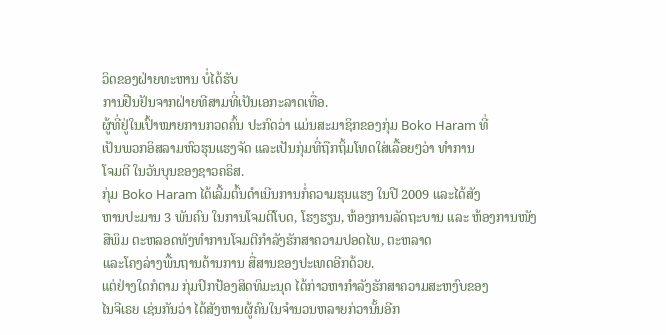ວິດຂອງຝ່າຍທະຫານ ບໍ່ໄດ້ຮັບ
ການຢືນຢັນຈາກຝ່າຍທີສາມທີ່ເປັນເອກະລາດເທື່ອ.
ຜູ້ທີ່ຢູ່ໃນເປົ້າໝາຍການກວດຄົ້ນ ປະກົດວ່າ ແມ່ນສະມາຊິກຂອງກຸ່ມ Boko Haram ທີ່
ເປັນພວກອິສລາມຫົວຮຸນແຮງຈັດ ແລະເປັນກຸ່ມທີ່ຖືກຖິ້ມໂທດໃສ່ເລື້ອຍໆວ່າ ທໍາການ
ໂຈມຕີ ໃນວັນບຸນຂອງຊາວຄຣິສ.
ກຸ່ມ Boko Haram ໄດ້ເລີ້ມຕົ້ນດໍາເນີນການກໍ່ຄວາມຮຸນແຮງ ໃນປີ 2009 ແລະໄດ້ສັງ
ຫານປະມານ 3 ພັນຄົນ ໃນການໂຈມຕີໂບດ, ໂຮງຮຽນ, ຫ້ອງການລັດຖະບານ ແລະ ຫ້ອງການໜັງສືພິມ ຕະຫລອດທັງທໍາການໂຈມຕີກໍາລັງຮັກສາຄວາມປອດໄພ, ຕະຫລາດ
ແລະໂຄງລ່າງພື້ນຖານດ້ານການ ສື່ສານຂອງປະເທດອີກດ້ວຍ.
ແຕ່ຢ່າງໃດກໍຕາມ ກຸ່ມປົກປ້ອງສິດທິມະນຸດ ໄດ້ກ່າວຫາກໍາລັງຮັກສາຄວາມສະຫງົບຂອງ
ໄນຈີເຣຍ ເຊ່ນກັນວ່າ ໄດ້ສັງຫານຜູ້ຄົນໃນຈໍານວນຫລາຍກ່ວານັ້ນອີກ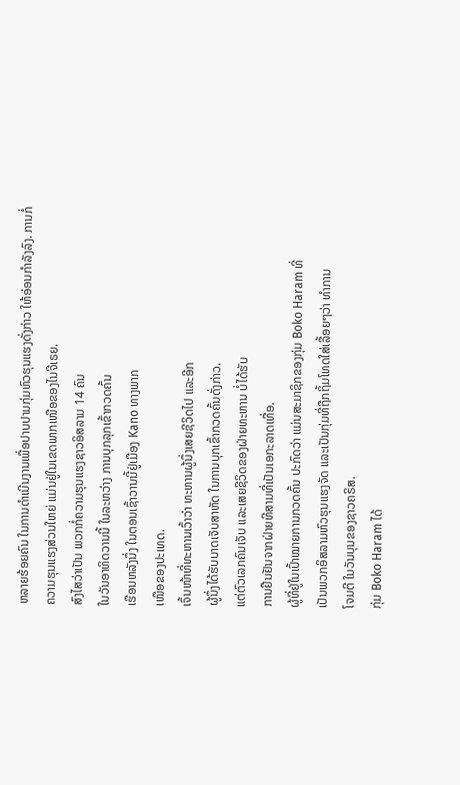ຫລາຍຮ້ອຍຄົນ ໃນການດໍາເນີນງານເພື່ອປາບປາມກຸ່ມຫົວຮຸນແຮງດັ່ງກ່າວ ໃຫ້ອ່ອນກໍາລັງລົງ. ການກໍ່
ຄວາມຮຸນແຮງສ່ວນໃຫຍ່ ແມ່ນຢູ່ໃນເຂດພາກເໜືອຂອງໄນຈີເຣຍ.
ສົງໄສວ່າເປັນ ພວກກໍ່ຄວາມຮຸນແຮງຊາວອິສລາມ 14 ຄົນ
ໃນວັນອາທິດວານນີ້ ໃນລະຫວ່າງ ການບຸກລຸກເຂົ້າກວດຄົ້ນ
ເຮືອນຫລັງນຶ່ງ ໃນຕອນເຊົ້າວານນີ້ຢູ່ເມືອງ Kano ທາງພາກ
ເໜືອຂອງປະເທດ.
ເຈົ້ນໜ້າທີ່ທະຫານເວົ້າວ່າ ທະຫານຜູ້ນຶ່ງເສຍຊີວິດໄປ ແລະອີກ
ຜູ້ນຶ່ງໄດ້ຮັບບາດເຈັບສາຫັດ ໃນການບຸກເຂົ້າກວດຄົ້ນດັ່ງກ່າວ.
ແຕ່ຕົວເລກຄົນເຈັບ ແລະເສຍຊີວິດຂອງຝ່າຍທະຫານ ບໍ່ໄດ້ຮັບ
ການຢືນຢັນຈາກຝ່າຍທີສາມທີ່ເປັນເອກະລາດເທື່ອ.
ຜູ້ທີ່ຢູ່ໃນເປົ້າໝາຍການກວດຄົ້ນ ປະກົດວ່າ ແມ່ນສະມາຊິກຂອງກຸ່ມ Boko Haram ທີ່
ເປັນພວກອິສລາມຫົວຮຸນແຮງຈັດ ແລະເປັນກຸ່ມທີ່ຖືກຖິ້ມໂທດໃສ່ເລື້ອຍໆວ່າ ທໍາການ
ໂຈມຕີ ໃນວັນບຸນຂອງຊາວຄຣິສ.
ກຸ່ມ Boko Haram ໄດ້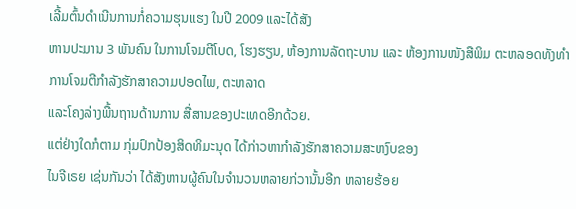ເລີ້ມຕົ້ນດໍາເນີນການກໍ່ຄວາມຮຸນແຮງ ໃນປີ 2009 ແລະໄດ້ສັງ
ຫານປະມານ 3 ພັນຄົນ ໃນການໂຈມຕີໂບດ, ໂຮງຮຽນ, ຫ້ອງການລັດຖະບານ ແລະ ຫ້ອງການໜັງສືພິມ ຕະຫລອດທັງທໍາການໂຈມຕີກໍາລັງຮັກສາຄວາມປອດໄພ, ຕະຫລາດ
ແລະໂຄງລ່າງພື້ນຖານດ້ານການ ສື່ສານຂອງປະເທດອີກດ້ວຍ.
ແຕ່ຢ່າງໃດກໍຕາມ ກຸ່ມປົກປ້ອງສິດທິມະນຸດ ໄດ້ກ່າວຫາກໍາລັງຮັກສາຄວາມສະຫງົບຂອງ
ໄນຈີເຣຍ ເຊ່ນກັນວ່າ ໄດ້ສັງຫານຜູ້ຄົນໃນຈໍານວນຫລາຍກ່ວານັ້ນອີກ ຫລາຍຮ້ອຍ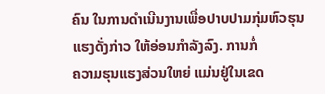ຄົນ ໃນການດໍາເນີນງານເພື່ອປາບປາມກຸ່ມຫົວຮຸນແຮງດັ່ງກ່າວ ໃຫ້ອ່ອນກໍາລັງລົງ. ການກໍ່
ຄວາມຮຸນແຮງສ່ວນໃຫຍ່ ແມ່ນຢູ່ໃນເຂດ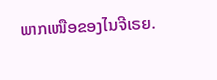ພາກເໜືອຂອງໄນຈີເຣຍ.